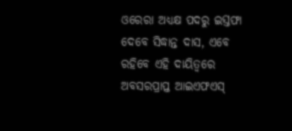ଓରେରା ଅଧ୍ୟକ୍ଷ ପଦରୁ ଇସ୍ତଫା ଦେବେ ସିଦ୍ଧାନ୍ତ ଦାସ, ଏବେ ରହିବେ ଏହି ଦାୟିତ୍ୱରେ
ଅବସରପ୍ରାପ୍ତ ଆଇଏଫଏସ୍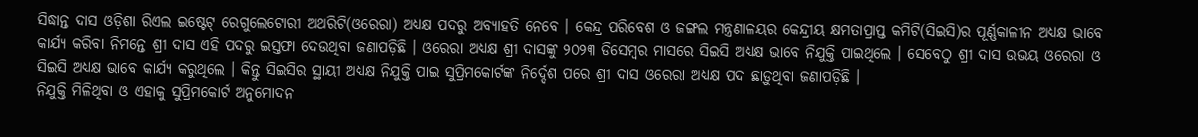ସିଦ୍ଧାନ୍ତ ଦାସ ଓଡ଼ିଶା ରିଏଲ ଇଷ୍ଟେଟ୍ ରେଗୁଲେଟୋରୀ ଅଥରିଟି(ଓରେରା) ଅଧ୍ୟକ୍ଷ ପଦରୁ ଅବ୍ୟାହତି ନେବେ । କେନ୍ଦ୍ର ପରିବେଶ ଓ ଜଙ୍ଗଲ ମନ୍ତ୍ରଣାଳୟର କେନ୍ଦ୍ରୀୟ କ୍ଷମତାପ୍ରାପ୍ତ କମିଟି(ସିଇସି)ର ପୂର୍ଣ୍ଣକାଳୀନ ଅଧ୍ୟକ୍ଷ ଭାବେ କାର୍ଯ୍ୟ କରିବା ନିମନ୍ତେ ଶ୍ରୀ ଦାସ ଏହି ପଦରୁ ଇସ୍ତଫା ଦେଉଥିବା ଜଣାପଡ଼ିଛି । ଓରେରା ଅଧ୍ୟକ୍ଷ ଶ୍ରୀ ଦାସଙ୍କୁ ୨୦୨୩ ଡିସେମ୍ବର ମାସରେ ସିଇସି ଅଧ୍ୟକ୍ଷ ଭାବେ ନିଯୁକ୍ତି ପାଇଥିଲେ । ସେବେଠୁ ଶ୍ରୀ ଦାସ ଉଭୟ ଓରେରା ଓ ସିଇସି ଅଧ୍ୟକ୍ଷ ଭାବେ କାର୍ଯ୍ୟ କରୁଥିଲେ । କିନ୍ତୁ ସିଇସିର ସ୍ଥାୟୀ ଅଧ୍ୟକ୍ଷ ନିଯୁକ୍ତି ପାଇ ସୁପ୍ରିମକୋର୍ଟଙ୍କ ନିର୍ଦ୍ଦେଶ ପରେ ଶ୍ରୀ ଦାସ ଓରେରା ଅଧ୍ୟକ୍ଷ ପଦ ଛାଡ଼ୁଥିବା ଜଣାପଡ଼ିଛି ।
ନିଯୁକ୍ତି ମିଳିଥିବା ଓ ଏହାକୁ ସୁପ୍ରିମକୋର୍ଟ ଅନୁମୋଦନ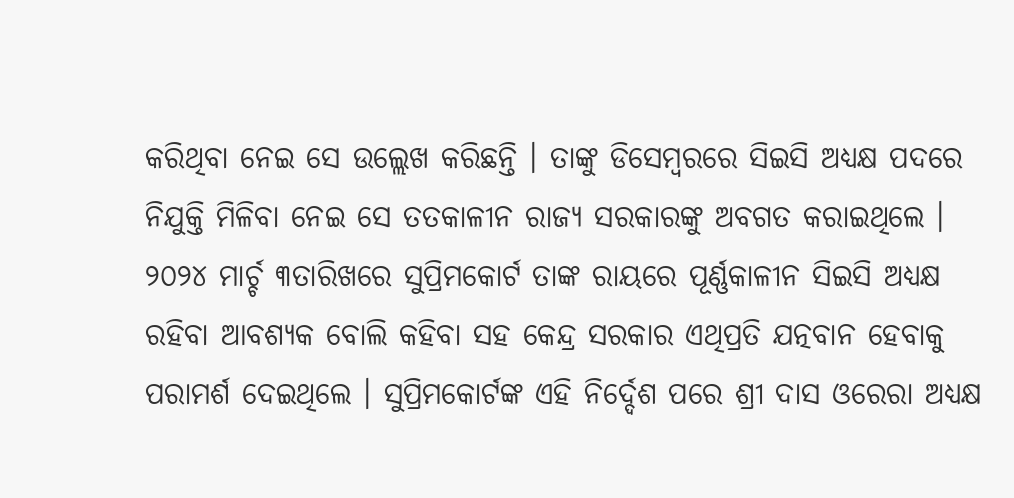କରିଥିବା ନେଇ ସେ ଉଲ୍ଲେଖ କରିଛନ୍ତି । ତାଙ୍କୁ ଡିସେମ୍ବରରେ ସିଇସି ଅଧ୍ୟକ୍ଷ ପଦରେ ନିଯୁକ୍ତି ମିଳିବା ନେଇ ସେ ତତକାଳୀନ ରାଜ୍ୟ ସରକାରଙ୍କୁ ଅବଗତ କରାଇଥିଲେ । ୨୦୨୪ ମାର୍ଚ୍ଚ ୩ତାରିଖରେ ସୁପ୍ରିମକୋର୍ଟ ତାଙ୍କ ରାୟରେ ପୂର୍ଣ୍ଣକାଳୀନ ସିଇସି ଅଧ୍ୟକ୍ଷ ରହିବା ଆବଶ୍ୟକ ବୋଲି କହିବା ସହ କେନ୍ଦ୍ର ସରକାର ଏଥିପ୍ରତି ଯତ୍ନବାନ ହେବାକୁ ପରାମର୍ଶ ଦେଇଥିଲେ । ସୁପ୍ରିମକୋର୍ଟଙ୍କ ଏହି ନିର୍ଦ୍ଦେଶ ପରେ ଶ୍ରୀ ଦାସ ଓରେରା ଅଧ୍ୟକ୍ଷ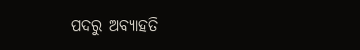ପଦରୁ ଅବ୍ୟାହତି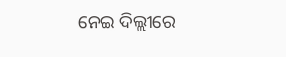ନେଇ ଦିଲ୍ଲୀରେ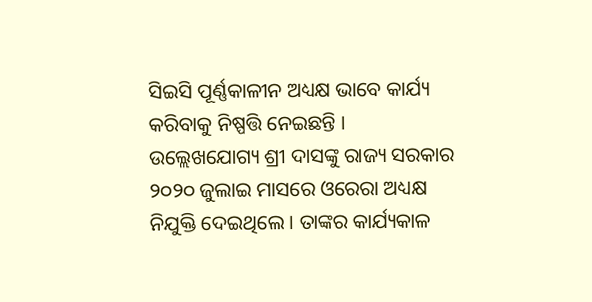ସିଇସି ପୂର୍ଣ୍ଣକାଳୀନ ଅଧ୍ୟକ୍ଷ ଭାବେ କାର୍ଯ୍ୟ କରିବାକୁ ନିଷ୍ପତ୍ତି ନେଇଛନ୍ତି ।
ଉଲ୍ଲେଖଯୋଗ୍ୟ ଶ୍ରୀ ଦାସଙ୍କୁ ରାଜ୍ୟ ସରକାର ୨୦୨୦ ଜୁଲାଇ ମାସରେ ଓରେରା ଅଧ୍ୟକ୍ଷ ନିଯୁକ୍ତି ଦେଇଥିଲେ । ତାଙ୍କର କାର୍ଯ୍ୟକାଳ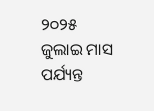୨୦୨୫ ଜୁଲାଇ ମାସ ପର୍ଯ୍ୟନ୍ତ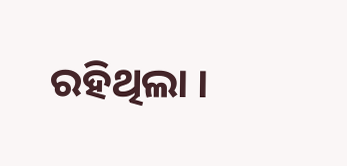ରହିଥିଲା ।